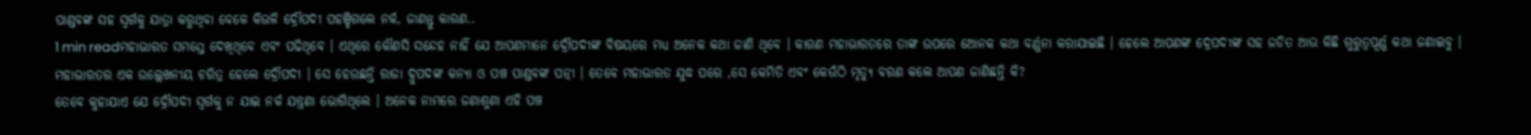ପାଣ୍ଡବଙ୍କ ସହ ସ୍ୱର୍ଗକୁ ଯାତ୍ରା କରୁଥିବା ବେଳେ କିଭଳି ଦ୍ରୌପଦୀ ପହଞ୍ଚିଗଲେ ନର୍କ, ଜାଣନ୍ତୁ କାରଣ..
1 min readମହାଭାରତ ସମସ୍ତେ ଦେଖିଥିବେ ଏବଂ ପଢିଥିବେ । ଏଥିରେ କୌଣସି ସନ୍ଦେହ ନାହିଁ ଯେ ଆପଣମାନେ ଦ୍ରୌପଦୀଙ୍କ ବିଷୟରେ ମଧ୍ୟ ଅନେକ କଥା ଜାଣି ଥିବେ । କାରଣ ମହାଭାରତରେ ତାଙ୍କ ଉପରେ ଅୋନକ କଥା ବର୍ଣ୍ଣନା କରାଯାଇଛି । ହେଲେ ଆପଣଙ୍କ ଦ୍ରେପଦୀଙ୍କ ସହ ଜଡିତ ଆଉ କିଛି ଗୁରୁତ୍ୱପୂର୍ଣ୍ଣ କଥା ଜଣାଇବୁ । ମହାଭାରତର ଏକ ଉଲ୍ଲେଖନୀୟ ଚରିତ୍ର ହେଲେ ଦ୍ରୌପଦୀ । ସେ ହେଉଛନ୍ତି ରାଜା ଦ୍ରୁପଦଙ୍କ କନ୍ୟା ଓ ପଞ୍ଚ ପାଣ୍ଡବଙ୍କ ପତ୍ନୀ । ତେବେ ମହାଭାରତ ଯୁଦ୍ଧ ପରେ ,ସେ କେମିତି ଏବଂ କେଉଁଠି ମୃତ୍ୟୁ ବରଣ କଲେ ଆପଣ ଜାଣିଛନ୍ତି କି?
ତେବେ କୁହାଯାଏ ଯେ ଦ୍ରୌପଦୀ ସ୍ୱର୍ଗକୁ ନ ଯାଇ ନର୍କ ଯନ୍ତ୍ରଣା ଭୋଗିଥିଲେ । ଅନେକ ନାମରେ ଜଣାଶୁଣା ଏହି ପଞ୍ଚ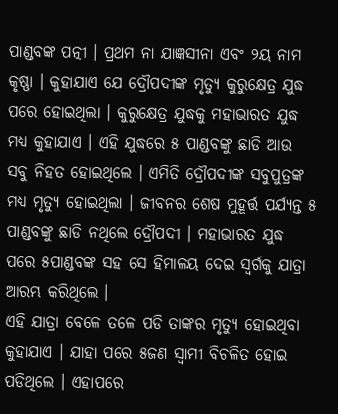ପାଣ୍ଡବଙ୍କ ପତ୍ନୀ । ପ୍ରଥମ ନା ଯାଜ୍ଞସୀନା ଏବଂ ୨ୟ ନାମ କୃଷ୍ଣା । କୁହାଯାଏ ଯେ ଦ୍ରୌପଦୀଙ୍କ ମୃତ୍ୟୁ କୁରୁକ୍ଷେତ୍ର ଯୁଦ୍ଧ ପରେ ହୋଇଥିଲା । କୁରୁକ୍ଷେତ୍ର ଯୁଦ୍ଧକୁ ମହାଭାରତ ଯୁଦ୍ଧ ମଧ୍ୟ କୁହାଯାଏ । ଏହି ଯୁଦ୍ଧରେ ୫ ପାଣ୍ଡବଙ୍କୁ ଛାଡି ଆଉ ସବୁ ନିହତ ହୋଇଥିଲେ । ଏମିତି ଦ୍ରୌପଦୀଙ୍କ ସବୁପୁତ୍ରଙ୍କ ମଧ୍ୟ ମୃତ୍ୟୁ ହୋଇଥିଲା । ଜୀବନର ଶେଷ ମୁହୂର୍ତ୍ତ ପର୍ଯ୍ୟନ୍ତ ୫ ପାଣ୍ଡବଙ୍କୁ ଛାଡି ନଥିଲେ ଦ୍ରୌପଦୀ । ମହାଭାରତ ଯୁଦ୍ଧ ପରେ ୫ପାଣ୍ଡବଙ୍କ ସହ ସେ ହିମାଳୟ ଦେଇ ସ୍ୱର୍ଗକୁ ଯାତ୍ରା ଆରମ୍ଭ କରିଥିଲେ ।
ଏହି ଯାତ୍ରା ବେଳେ ତଳେ ପଡି ତାଙ୍କର ମୃତ୍ୟୁ ହୋଇଥିବା କୁହାଯାଏ । ଯାହା ପରେ ୫ଜଣ ସ୍ୱାମୀ ବିଚଳିତ ହୋଇ ପଡିଥିଲେ । ଏହାପରେ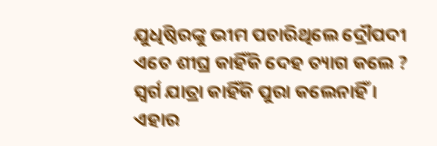ଯୁଧିଷ୍ଠିରଙ୍କୁ ଭୀମ ପଚାରିଥିଲେ ଦ୍ରୌପଦୀ ଏତେ ଶୀଘ୍ର କାହିଁକି ଦେହ ତ୍ୟାଗ କଲେ ? ସ୍ୱର୍ଗ ଯାତ୍ରା କାହିଁକି ପୁରା କଲେନାହିଁ । ଏହାର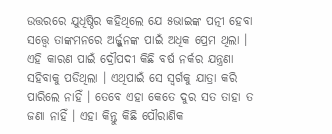ଉତ୍ତରରେ ଯୁଧିଷ୍ଠିର କହିଥିଲେ ଯେ ୫ଭାଇଙ୍କ ପତ୍ନୀ ହେବା ସତ୍ତ୍ୱେ ତାଙ୍କମନରେ ଅର୍ଜ୍ଜୁନଙ୍କ ପାଇଁ ଅଧିକ ପ୍ରେମ ଥିଲା । ଏହି କାରଣ ପାଇଁ ଦ୍ରୌପଦୀ କିଛି ବର୍ଷ ନର୍କର ଯନ୍ତ୍ରଣା ସହିବାକୁ ପଡିଥିଲା । ଏଥିପାଇଁ ସେ ସ୍ୱର୍ଗକୁ ଯାତ୍ରା କରି ପାରିଲେ ନାହିଁ । ତେବେ ଏହା କେତେ ଦୁର ସତ ତାହା ତ ଜଣା ନାହିଁ । ଏହା କିନ୍ତୁ କିଛି ପୌରାଣିକ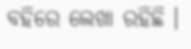ବହିରେ ଲେଖା ରହିଛି ।